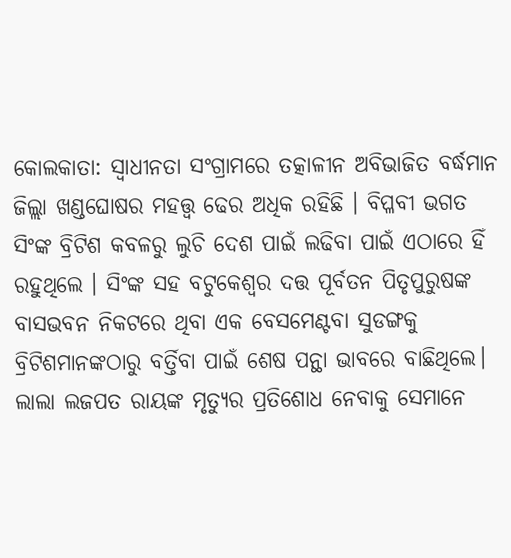କୋଲକାତା: ସ୍ବାଧୀନତା ସଂଗ୍ରାମରେ ତତ୍କାଳୀନ ଅବିଭାଜିତ ବର୍ଦ୍ଧମାନ ଜିଲ୍ଲା ଖଣ୍ଡଘୋଷର ମହତ୍ତ୍ବ ଢେର ଅଧିକ ରହିଛି । ବିପ୍ଳବୀ ଭଗତ ସିଂଙ୍କ ବ୍ରିଟିଶ କବଳରୁ ଲୁଚି ଦେଶ ପାଇଁ ଲଢିବା ପାଇଁ ଏଠାରେ ହିଁ ରହୁଥିଲେ । ସିଂଙ୍କ ସହ ବଟୁକେଶ୍ବର ଦତ୍ତ ପୂର୍ବତନ ପିତୃପୁରୁଷଙ୍କ ବାସଭବନ ନିକଟରେ ଥିବା ଏକ ବେସମେଣ୍ଟବା ସୁଡଙ୍ଗକୁ ବ୍ରିଟିଶମାନଙ୍କଠାରୁ ବର୍ତ୍ତିବା ପାଇଁ ଶେଷ ପନ୍ଥା ଭାବରେ ବାଛିଥିଲେ। ଲାଲା ଲଜପତ ରାୟଙ୍କ ମୃତ୍ୟୁର ପ୍ରତିଶୋଧ ନେବାକୁ ସେମାନେ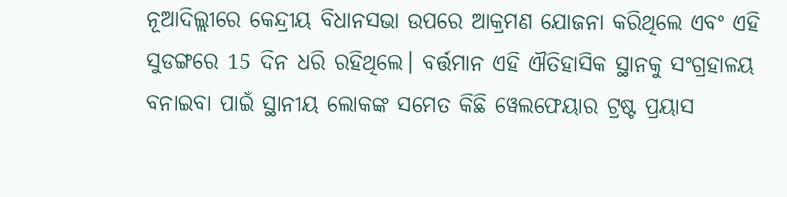ନୂଆଦିଲ୍ଲୀରେ କେନ୍ଦ୍ରୀୟ ବିଧାନସଭା ଉପରେ ଆକ୍ରମଣ ଯୋଜନା କରିଥିଲେ ଏବଂ ଏହି ସୁଡଙ୍ଗରେ 15 ଦିନ ଧରି ରହିଥିଲେ। ବର୍ତ୍ତମାନ ଏହି ଐତିହାସିକ ସ୍ଥାନକୁ ସଂଗ୍ରହାଳୟ ବନାଇବା ପାଇଁ ସ୍ଥାନୀୟ ଲୋକଙ୍କ ସମେତ କିଛି ୱେଲଫେୟାର ଟ୍ରଷ୍ଟ ପ୍ରୟାସ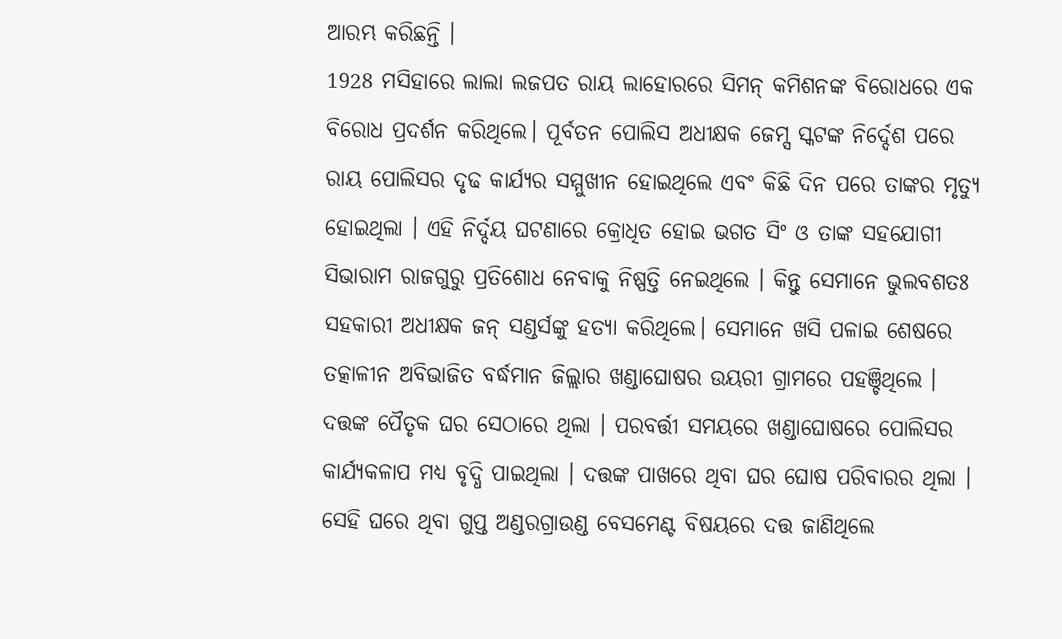ଆରମ୍ଭ କରିଛନ୍ତି ।
1928 ମସିହାରେ ଲାଲା ଲଜପତ ରାୟ ଲାହୋରରେ ସିମନ୍ କମିଶନଙ୍କ ବିରୋଧରେ ଏକ ବିରୋଧ ପ୍ରଦର୍ଶନ କରିଥିଲେ। ପୂର୍ବତନ ପୋଲିସ ଅଧୀକ୍ଷକ ଜେମ୍ସ ସ୍କଟଙ୍କ ନିର୍ଦ୍ଦେଶ ପରେ ରାୟ ପୋଲିସର ଦୃଢ କାର୍ଯ୍ୟର ସମ୍ମୁଖୀନ ହୋଇଥିଲେ ଏବଂ କିଛି ଦିନ ପରେ ତାଙ୍କର ମୃତ୍ୟୁ ହୋଇଥିଲା । ଏହି ନିର୍ଦ୍ଦୟ ଘଟଣାରେ କ୍ରୋଧିତ ହୋଇ ଭଗତ ସିଂ ଓ ତାଙ୍କ ସହଯୋଗୀ ସିଭାରାମ ରାଜଗୁରୁ ପ୍ରତିଶୋଧ ନେବାକୁ ନିଷ୍ପତ୍ତି ନେଇଥିଲେ । କିନ୍ତୁ ସେମାନେ ଭୁଲବଶତଃ ସହକାରୀ ଅଧୀକ୍ଷକ ଜନ୍ ସଣ୍ଡର୍ସଙ୍କୁ ହତ୍ୟା କରିଥିଲେ। ସେମାନେ ଖସି ପଳାଇ ଶେଷରେ ତତ୍କାଳୀନ ଅବିଭାଜିତ ବର୍ଦ୍ଧମାନ ଜିଲ୍ଲାର ଖଣ୍ଡାଘୋଷର ଉୟରୀ ଗ୍ରାମରେ ପହଞ୍ଚିଥିଲେ ।
ଦତ୍ତଙ୍କ ପୈତୃକ ଘର ସେଠାରେ ଥିଲା । ପରବର୍ତ୍ତୀ ସମୟରେ ଖଣ୍ଡାଘୋଷରେ ପୋଲିସର କାର୍ଯ୍ୟକଳାପ ମଧ୍ୟ ବୃଦ୍ଧି ପାଇଥିଲା । ଦତ୍ତଙ୍କ ପାଖରେ ଥିବା ଘର ଘୋଷ ପରିବାରର ଥିଲା । ସେହି ଘରେ ଥିବା ଗୁପ୍ତ ଅଣ୍ଡରଗ୍ରାଉଣ୍ଡ ବେସମେଣ୍ଟ ବିଷୟରେ ଦତ୍ତ ଜାଣିଥିଲେ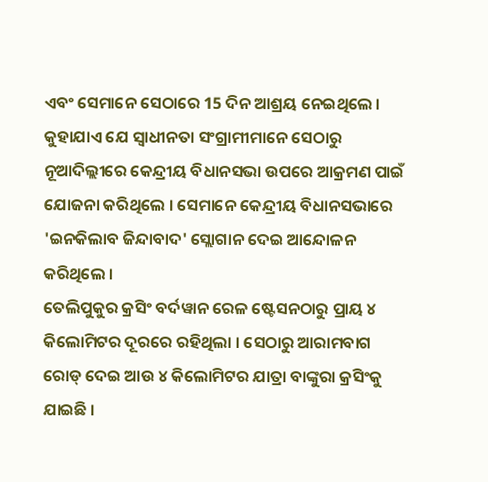ଏବଂ ସେମାନେ ସେଠାରେ 15 ଦିନ ଆଶ୍ରୟ ନେଇଥିଲେ । କୁହାଯାଏ ଯେ ସ୍ବାଧୀନତା ସଂଗ୍ରାମୀମାନେ ସେଠାରୁ ନୂଆଦିଲ୍ଲୀରେ କେନ୍ଦ୍ରୀୟ ବିଧାନସଭା ଉପରେ ଆକ୍ରମଣ ପାଇଁ ଯୋଜନା କରିଥିଲେ । ସେମାନେ କେନ୍ଦ୍ରୀୟ ବିଧାନସଭାରେ 'ଇନକିଲାବ ଜିନ୍ଦାବାଦ' ସ୍ଲୋଗାନ ଦେଇ ଆନ୍ଦୋଳନ କରିଥିଲେ ।
ତେଲିପୁକୁର କ୍ରସିଂ ବର୍ଦୱାନ ରେଳ ଷ୍ଟେସନଠାରୁ ପ୍ରାୟ ୪ କିଲୋମିଟର ଦୂରରେ ରହିଥିଲା । ସେଠାରୁ ଆରାମବାଗ ରୋଡ୍ ଦେଇ ଆଉ ୪ କିଲୋମିଟର ଯାତ୍ରା ବାଙ୍କୁରା କ୍ରସିଂକୁ ଯାଇଛି ।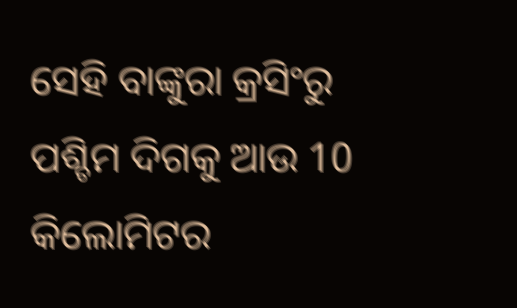ସେହି ବାଙ୍କୁରା କ୍ରସିଂରୁ ପଶ୍ଚିମ ଦିଗକୁ ଆଉ 10 କିଲୋମିଟର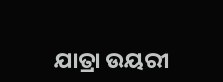ଯାତ୍ରା ଉୟରୀ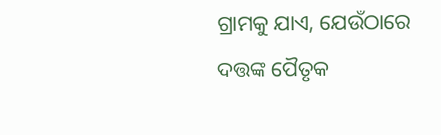ଗ୍ରାମକୁ ଯାଏ, ଯେଉଁଠାରେ ଦତ୍ତଙ୍କ ପୈତୃକ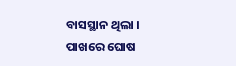ବାସସ୍ଥାନ ଥିଲା । ପାଖରେ ଘୋଷ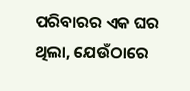ପରିବାରର ଏକ ଘର ଥିଲା, ଯେଉଁଠାରେ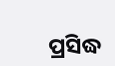ପ୍ରସିଦ୍ଧ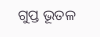ଗୁପ୍ତ ଭୂତଳ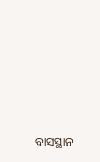ବାସସ୍ଥାନ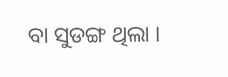ବା ସୁଡଙ୍ଗ ଥିଲା ।